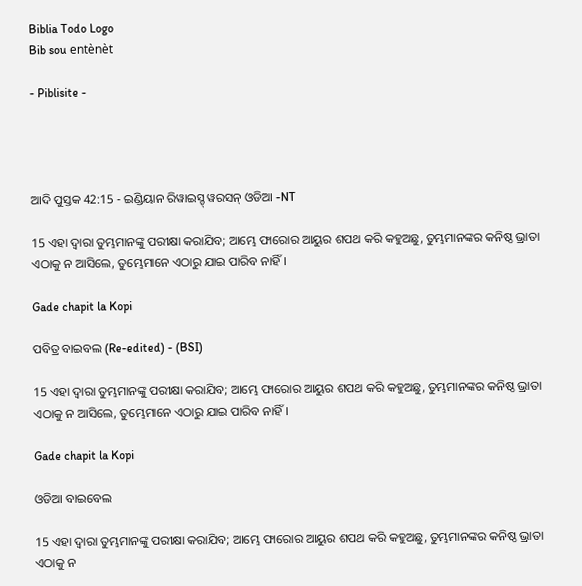Biblia Todo Logo
Bib sou entènèt

- Piblisite -




ଆଦି ପୁସ୍ତକ 42:15 - ଇଣ୍ଡିୟାନ ରିୱାଇସ୍ଡ୍ ୱରସନ୍ ଓଡିଆ -NT

15 ଏହା ଦ୍ୱାରା ତୁମ୍ଭମାନଙ୍କୁ ପରୀକ୍ଷା କରାଯିବ; ଆମ୍ଭେ ଫାରୋର ଆୟୁର ଶପଥ କରି କହୁଅଛୁ, ତୁମ୍ଭମାନଙ୍କର କନିଷ୍ଠ ଭ୍ରାତା ଏଠାକୁ ନ ଆସିଲେ, ତୁମ୍ଭେମାନେ ଏଠାରୁ ଯାଇ ପାରିବ ନାହିଁ।

Gade chapit la Kopi

ପବିତ୍ର ବାଇବଲ (Re-edited) - (BSI)

15 ଏହା ଦ୍ଵାରା ତୁମ୍ଭମାନଙ୍କୁ ପରୀକ୍ଷା କରାଯିବ; ଆମ୍ଭେ ଫାରୋର ଆୟୁର ଶପଥ କରି କହୁଅଛୁ, ତୁମ୍ଭମାନଙ୍କର କନିଷ୍ଠ ଭ୍ରାତା ଏଠାକୁ ନ ଆସିଲେ, ତୁମ୍ଭେମାନେ ଏଠାରୁ ଯାଇ ପାରିବ ନାହିଁ।

Gade chapit la Kopi

ଓଡିଆ ବାଇବେଲ

15 ଏହା ଦ୍ୱାରା ତୁମ୍ଭମାନଙ୍କୁ ପରୀକ୍ଷା କରାଯିବ; ଆମ୍ଭେ ଫାରୋର ଆୟୁର ଶପଥ କରି କହୁଅଛୁ, ତୁମ୍ଭମାନଙ୍କର କନିଷ୍ଠ ଭ୍ରାତା ଏଠାକୁ ନ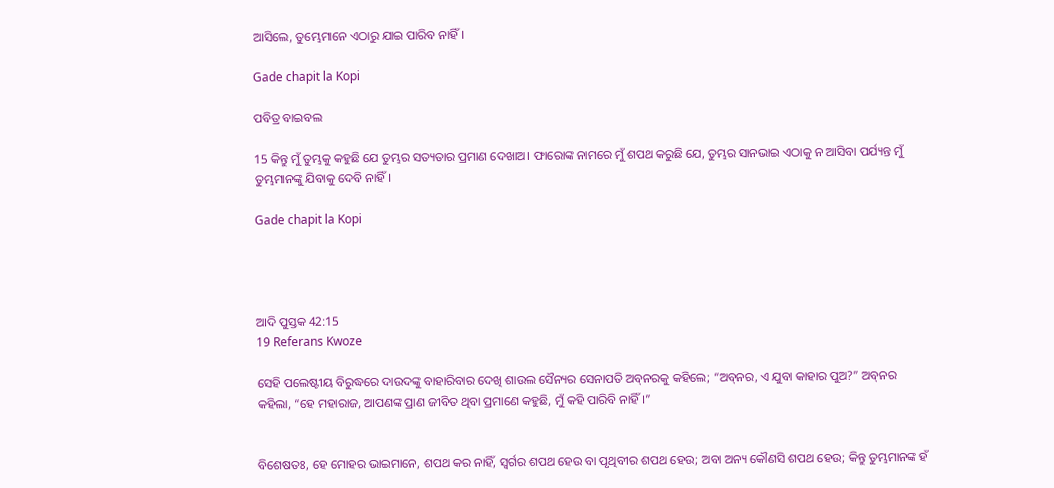ଆସିଲେ, ତୁମ୍ଭେମାନେ ଏଠାରୁ ଯାଇ ପାରିବ ନାହିଁ।

Gade chapit la Kopi

ପବିତ୍ର ବାଇବଲ

15 କିନ୍ତୁ ମୁଁ ତୁମ୍ଭକୁ କହୁଛି ଯେ ତୁମ୍ଭର ସତ୍ୟତାର ପ୍ରମାଣ ଦେଖାଅ। ଫାରୋଙ୍କ ନାମରେ ମୁଁ ଶପଥ କରୁଛି ଯେ, ତୁମ୍ଭର ସାନଭାଇ ଏଠାକୁ ନ ଆସିବା ପର୍ଯ୍ୟନ୍ତ ମୁଁ ତୁମ୍ଭମାନଙ୍କୁ ଯିବାକୁ ଦେବି ନାହିଁ।

Gade chapit la Kopi




ଆଦି ପୁସ୍ତକ 42:15
19 Referans Kwoze

ସେହି ପଲେଷ୍ଟୀୟ ବିରୁଦ୍ଧରେ ଦାଉଦଙ୍କୁ ବାହାରିବାର ଦେଖି ଶାଉଲ ସୈନ୍ୟର ସେନାପତି ଅବ୍‍ନରକୁ କହିଲେ; “ଅବ୍‍ନର, ଏ ଯୁବା କାହାର ପୁଅ?” ଅବ୍‍ନର କହିଲା, “ହେ ମହାରାଜ, ଆପଣଙ୍କ ପ୍ରାଣ ଜୀବିତ ଥିବା ପ୍ରମାଣେ କହୁଛି, ମୁଁ କହି ପାରିବି ନାହିଁ।”


ବିଶେଷତଃ, ହେ ମୋହର ଭାଇମାନେ, ଶପଥ କର ନାହିଁ, ସ୍ୱର୍ଗର ଶପଥ ହେଉ ବା ପୃଥିବୀର ଶପଥ ହେଉ; ଅବା ଅନ୍ୟ କୌଣସି ଶପଥ ହେଉ; କିନ୍ତୁ ତୁମ୍ଭମାନଙ୍କ ହଁ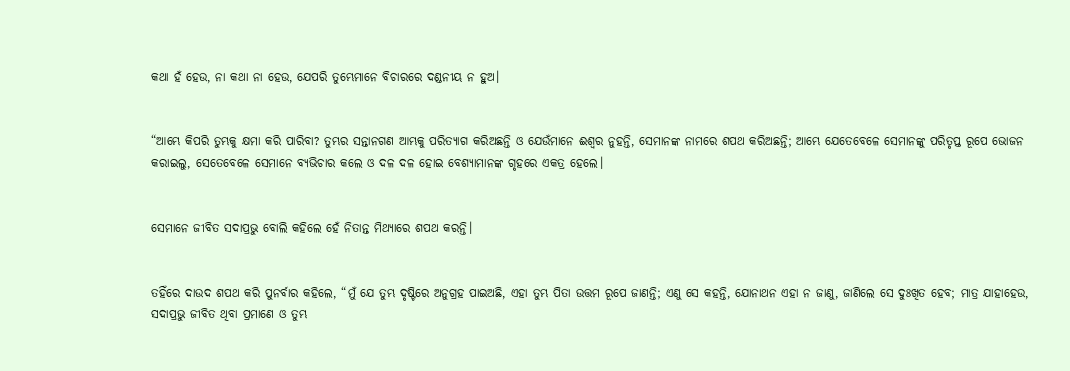କଥା ହଁ ହେଉ, ନା କଥା ନା ହେଉ, ଯେପରି ତୁମ୍ଭେମାନେ ବିଚାରରେ ଦଣ୍ଡନୀୟ ନ ହୁଅ।


“ଆମ୍ଭେ କିପରି ତୁମ୍ଭକୁ କ୍ଷମା କରି ପାରିବା? ତୁମ୍ଭର ସନ୍ତାନଗଣ ଆମ୍ଭକୁ ପରିତ୍ୟାଗ କରିଅଛନ୍ତି ଓ ଯେଉଁମାନେ ଈଶ୍ୱର ନୁହନ୍ତି, ସେମାନଙ୍କ ନାମରେ ଶପଥ କରିଅଛନ୍ତି; ଆମ୍ଭେ ଯେତେବେଳେ ସେମାନଙ୍କୁ ପରିତୃପ୍ତ ରୂପେ ଭୋଜନ କରାଇଲୁ, ସେତେବେଳେ ସେମାନେ ବ୍ୟଭିଚାର କଲେ ଓ ଦଳ ଦଳ ହୋଇ ବେଶ୍ୟାମାନଙ୍କ ଗୃହରେ ଏକତ୍ର ହେଲେ।


ସେମାନେ ଜୀବିତ ସଦାପ୍ରଭୁ ବୋଲି କହିଲେ ହେଁ ନିତାନ୍ତ ମିଥ୍ୟାରେ ଶପଥ କରନ୍ତି।


ତହିଁରେ ଦାଉଦ ଶପଥ କରି ପୁନର୍ବାର କହିଲେ, “ମୁଁ ଯେ ତୁମ୍ଭ ଦୃଷ୍ଟିରେ ଅନୁଗ୍ରହ ପାଇଅଛି, ଏହା ତୁମ୍ଭ ପିତା ଉତ୍ତମ ରୂପେ ଜାଣନ୍ତି; ଏଣୁ ସେ କହନ୍ତି, ଯୋନାଥନ ଏହା ନ ଜାଣୁ, ଜାଣିଲେ ସେ ଦୁଃଖିତ ହେବ; ମାତ୍ର ଯାହାହେଉ, ସଦାପ୍ରଭୁ ଜୀବିତ ଥିବା ପ୍ରମାଣେ ଓ ତୁମ୍ଭ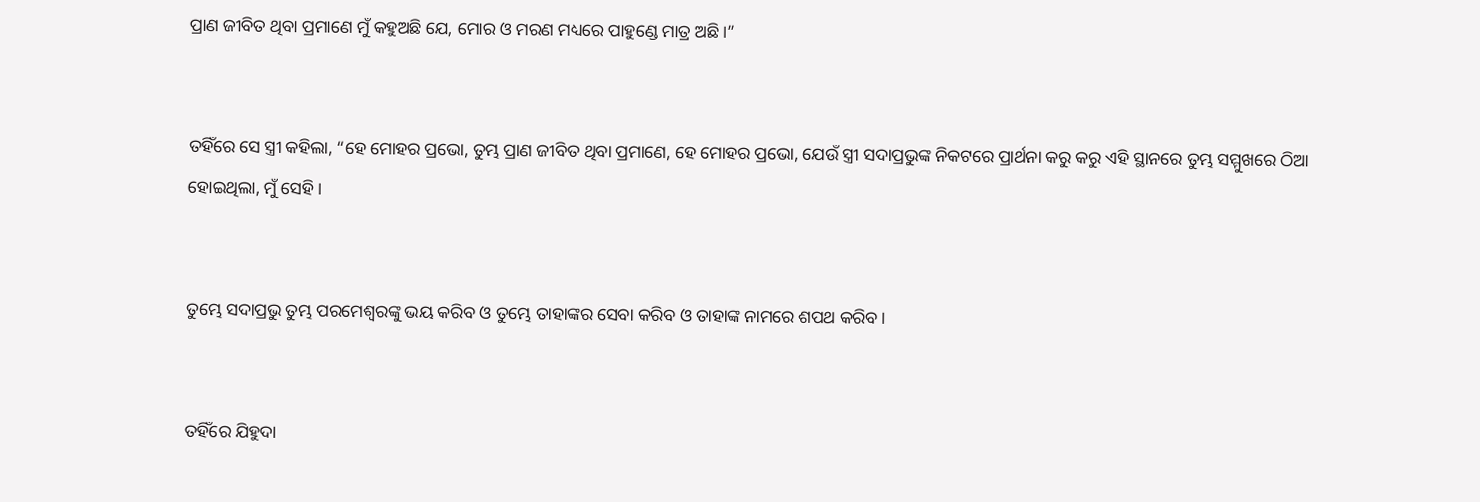ପ୍ରାଣ ଜୀବିତ ଥିବା ପ୍ରମାଣେ ମୁଁ କହୁଅଛି ଯେ, ମୋର ଓ ମରଣ ମଧ୍ୟରେ ପାହୁଣ୍ଡେ ମାତ୍ର ଅଛି।”


ତହିଁରେ ସେ ସ୍ତ୍ରୀ କହିଲା, “ହେ ମୋହର ପ୍ରଭୋ, ତୁମ୍ଭ ପ୍ରାଣ ଜୀବିତ ଥିବା ପ୍ରମାଣେ, ହେ ମୋହର ପ୍ରଭୋ, ଯେଉଁ ସ୍ତ୍ରୀ ସଦାପ୍ରଭୁଙ୍କ ନିକଟରେ ପ୍ରାର୍ଥନା କରୁ କରୁ ଏହି ସ୍ଥାନରେ ତୁମ୍ଭ ସମ୍ମୁଖରେ ଠିଆ ହୋଇଥିଲା, ମୁଁ ସେହି।


ତୁମ୍ଭେ ସଦାପ୍ରଭୁ ତୁମ୍ଭ ପରମେଶ୍ୱରଙ୍କୁ ଭୟ କରିବ ଓ ତୁମ୍ଭେ ତାହାଙ୍କର ସେବା କରିବ ଓ ତାହାଙ୍କ ନାମରେ ଶପଥ କରିବ।


ତହିଁରେ ଯିହୁଦା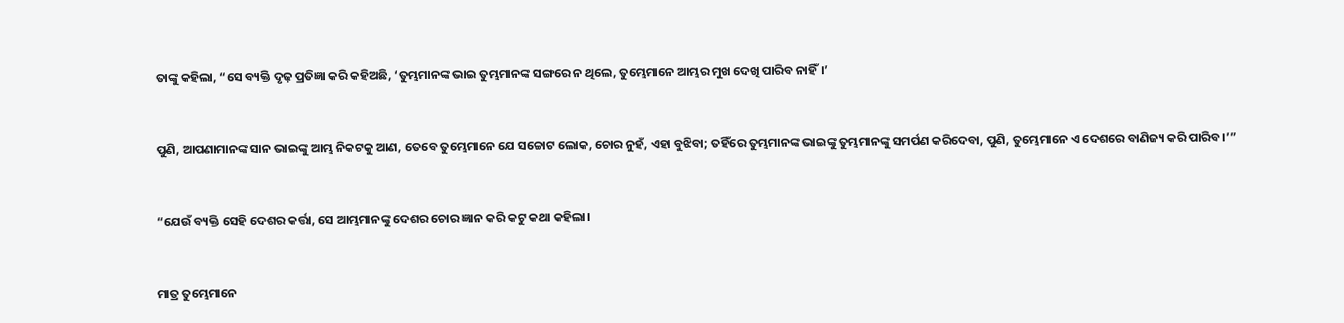ତାଙ୍କୁ କହିଲା, “ସେ ବ୍ୟକ୍ତି ଦୃଢ଼ ପ୍ରତିଜ୍ଞା କରି କହିଅଛି, ‘ତୁମ୍ଭମାନଙ୍କ ଭାଇ ତୁମ୍ଭମାନଙ୍କ ସଙ୍ଗରେ ନ ଥିଲେ, ତୁମ୍ଭେମାନେ ଆମ୍ଭର ମୁଖ ଦେଖି ପାରିବ ନାହିଁ।’


ପୁଣି, ଆପଣାମାନଙ୍କ ସାନ ଭାଇଙ୍କୁ ଆମ୍ଭ ନିକଟକୁ ଆଣ, ତେବେ ତୁମ୍ଭେମାନେ ଯେ ସଚ୍ଚୋଟ ଲୋକ, ଚୋର ନୁହଁ, ଏହା ବୁଝିବା; ତହିଁରେ ତୁମ୍ଭମାନଙ୍କ ଭାଇଙ୍କୁ ତୁମ୍ଭମାନଙ୍କୁ ସମର୍ପଣ କରିଦେବା, ପୁଣି, ତୁମ୍ଭେମାନେ ଏ ଦେଶରେ ବାଣିଜ୍ୟ କରି ପାରିବ।’”


“ଯେଉଁ ବ୍ୟକ୍ତି ସେହି ଦେଶର କର୍ତ୍ତା, ସେ ଆମ୍ଭମାନଙ୍କୁ ଦେଶର ଚୋର ଜ୍ଞାନ କରି କଟୁ କଥା କହିଲା।


ମାତ୍ର ତୁମ୍ଭେମାନେ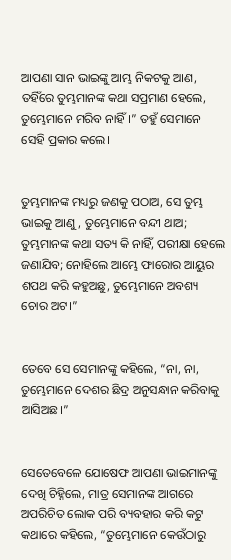ଆପଣା ସାନ ଭାଇଙ୍କୁ ଆମ୍ଭ ନିକଟକୁ ଆଣ, ତହିଁରେ ତୁମ୍ଭମାନଙ୍କ କଥା ସପ୍ରମାଣ ହେଲେ, ତୁମ୍ଭେମାନେ ମରିବ ନାହିଁ।” ତହୁଁ ସେମାନେ ସେହି ପ୍ରକାର କଲେ।


ତୁମ୍ଭମାନଙ୍କ ମଧ୍ୟରୁ ଜଣକୁ ପଠାଅ, ସେ ତୁମ୍ଭ ଭାଇକୁ ଆଣୁ, ତୁମ୍ଭେମାନେ ବନ୍ଦୀ ଥାଅ; ତୁମ୍ଭମାନଙ୍କ କଥା ସତ୍ୟ କି ନାହିଁ, ପରୀକ୍ଷା ହେଲେ ଜଣାଯିବ; ନୋହିଲେ ଆମ୍ଭେ ଫାରୋର ଆୟୁର ଶପଥ କରି କହୁଅଛୁ, ତୁମ୍ଭେମାନେ ଅବଶ୍ୟ ଚୋର ଅଟ।”


ତେବେ ସେ ସେମାନଙ୍କୁ କହିଲେ, “ନା, ନା, ତୁମ୍ଭେମାନେ ଦେଶର ଛିଦ୍ର ଅନୁସନ୍ଧାନ କରିବାକୁ ଆସିଅଛ।”


ସେତେବେଳେ ଯୋଷେଫ ଆପଣା ଭାଇମାନଙ୍କୁ ଦେଖି ଚିହ୍ନିଲେ, ମାତ୍ର ସେମାନଙ୍କ ଆଗରେ ଅପରିଚିତ ଲୋକ ପରି ବ୍ୟବହାର କରି କଟୁ କଥାରେ କହିଲେ, “ତୁମ୍ଭେମାନେ କେଉଁଠାରୁ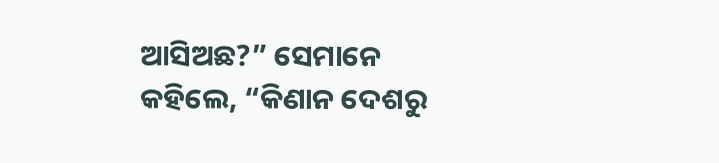ଆସିଅଛ?” ସେମାନେ କହିଲେ, “କିଣାନ ଦେଶରୁ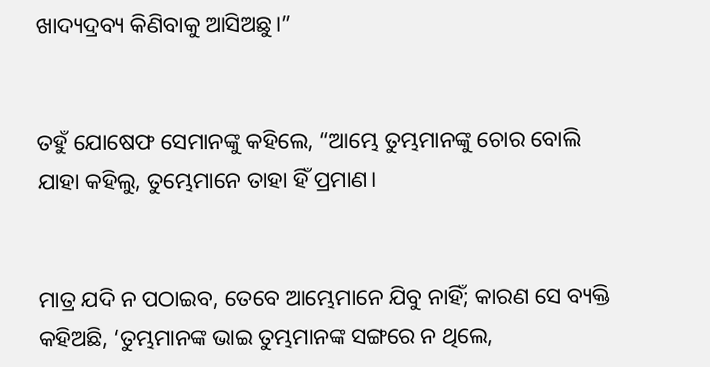ଖାଦ୍ୟଦ୍ରବ୍ୟ କିଣିବାକୁ ଆସିଅଛୁ।”


ତହୁଁ ଯୋଷେଫ ସେମାନଙ୍କୁ କହିଲେ, “ଆମ୍ଭେ ତୁମ୍ଭମାନଙ୍କୁ ଚୋର ବୋଲି ଯାହା କହିଲୁ, ତୁମ୍ଭେମାନେ ତାହା ହିଁ ପ୍ରମାଣ।


ମାତ୍ର ଯଦି ନ ପଠାଇବ, ତେବେ ଆମ୍ଭେମାନେ ଯିବୁ ନାହିଁ; କାରଣ ସେ ବ୍ୟକ୍ତି କହିଅଛି, ‘ତୁମ୍ଭମାନଙ୍କ ଭାଇ ତୁମ୍ଭମାନଙ୍କ ସଙ୍ଗରେ ନ ଥିଲେ,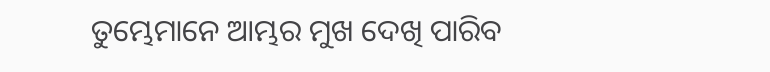ତୁମ୍ଭେମାନେ ଆମ୍ଭର ମୁଖ ଦେଖି ପାରିବ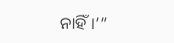ନାହିଁ।’”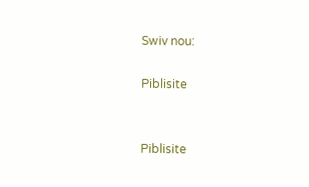Swiv nou:

Piblisite


Piblisite